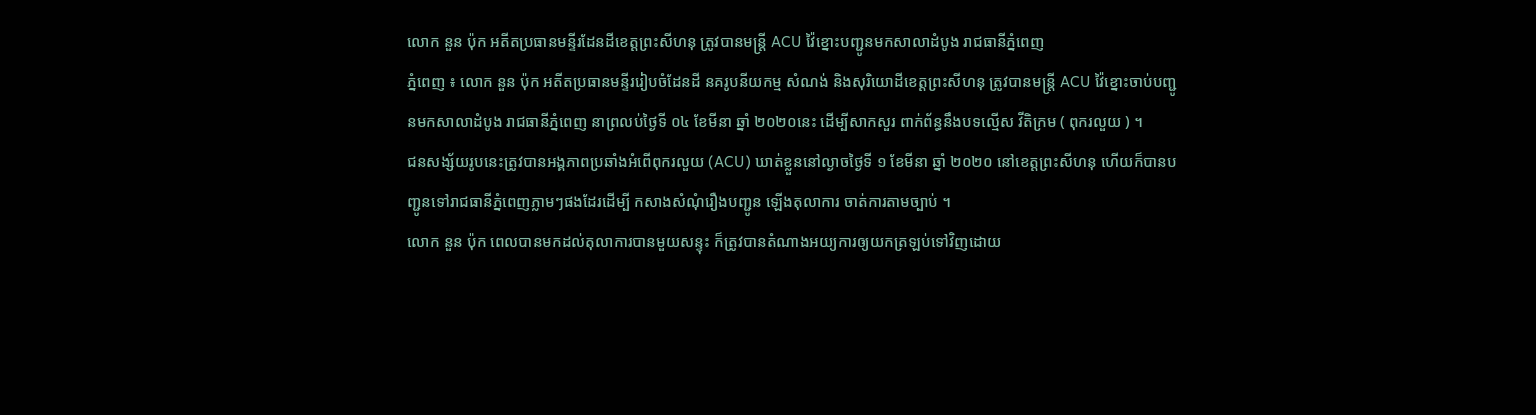លោក នួន ប៉ុក អតីតប្រធានមន្ទីរដែនដីខេត្តព្រះសីហនុ ត្រូវបានមន្ត្រី ACU វ៉ៃខ្នោះបញ្ជូនមកសាលាដំបូង រាជធានីភ្នំពេញ
ភ្នំពេញ ៖ លោក នួន ប៉ុក អតីតប្រធានមន្ទីររៀបចំដែនដី នគរូបនីយកម្ម សំណង់ និងសុរិយោដីខេត្តព្រះសីហនុ ត្រូវបានមន្ត្រី ACU វ៉ៃខ្នោះចាប់បញ្ជូនមកសាលាដំបូង រាជធានីភ្នំពេញ នាព្រលប់ថ្ងៃទី ០៤ ខែមីនា ឆ្នាំ ២០២០នេះ ដើម្បីសាកសួរ ពាក់ព័ន្ធនឹងបទល្មើស វីតិក្រម ( ពុករលួយ ) ។
ជនសង្ស័យរូបនេះត្រូវបានអង្គភាពប្រឆាំងអំពើពុករលួយ (ACU) ឃាត់ខ្លួននៅល្ងាចថ្ងៃទី ១ ខែមីនា ឆ្នាំ ២០២០ នៅខេត្តព្រះសីហនុ ហើយក៏បានបញ្ជូនទៅរាជធានីភ្នំពេញភ្លាមៗផងដែរដើម្បី កសាងសំណុំរឿងបញ្ជូន ឡើងតុលាការ ចាត់ការតាមច្បាប់ ។
លោក នួន ប៉ុក ពេលបានមកដល់តុលាការបានមួយសន្ទុះ ក៏ត្រូវបានតំណាងអយ្យការឲ្យយកត្រឡប់ទៅវិញដោយ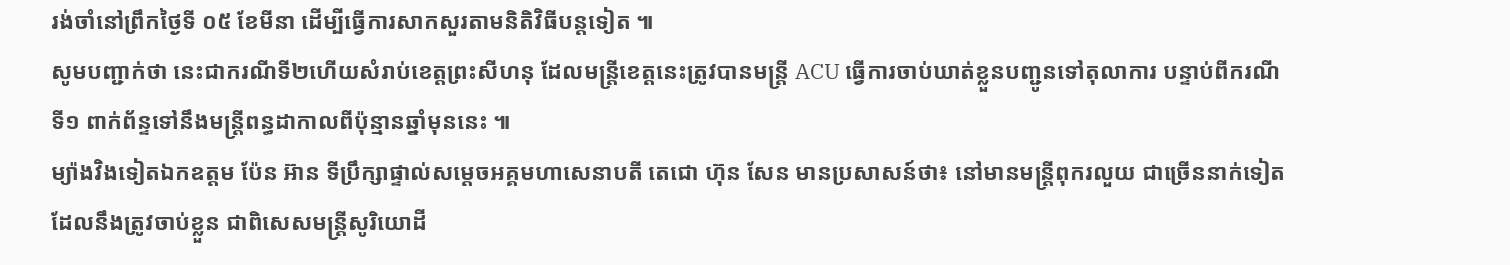រង់ចាំនៅព្រឹកថ្ងៃទី ០៥ ខែមីនា ដើម្បីធ្វើការសាកសួរតាមនិតិវិធីបន្តទៀត ៕
សូមបញ្ជាក់ថា នេះជាករណីទី២ហើយសំរាប់ខេត្តព្រះសីហនុ ដែលមន្ត្រីខេត្តនេះត្រូវបានមន្ត្រី ACU ធ្វើការចាប់ឃាត់ខ្លួនបញ្ជូនទៅតុលាការ បន្ទាប់ពីករណីទី១ ពាក់ព័ន្ទទៅនឹងមន្ត្រីពន្ធដាកាលពីប៉ុន្មានឆ្នាំមុននេះ ៕
ម្យ៉ាងវិងទៀតឯកឧត្តម ប៉ែន អ៊ាន ទីប្រឹក្សាផ្ទាល់សម្តេចអគ្គមហាសេនាបតី តេជោ ហ៊ុន សែន មានប្រសាសន៍ថា៖ នៅមានមន្រ្តីពុករលួយ ជាច្រើននាក់ទៀតដែលនឹងត្រូវចាប់ខ្លួន ជាពិសេសមន្រ្តីសូរិយោដី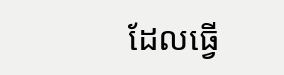ដែលធ្វើ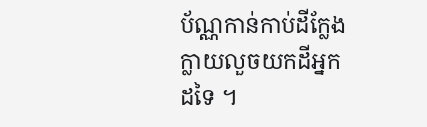ប័ណ្ណកាន់កាប់ដីក្លែងក្លាយលួចយកដីអ្នកដទៃ ។